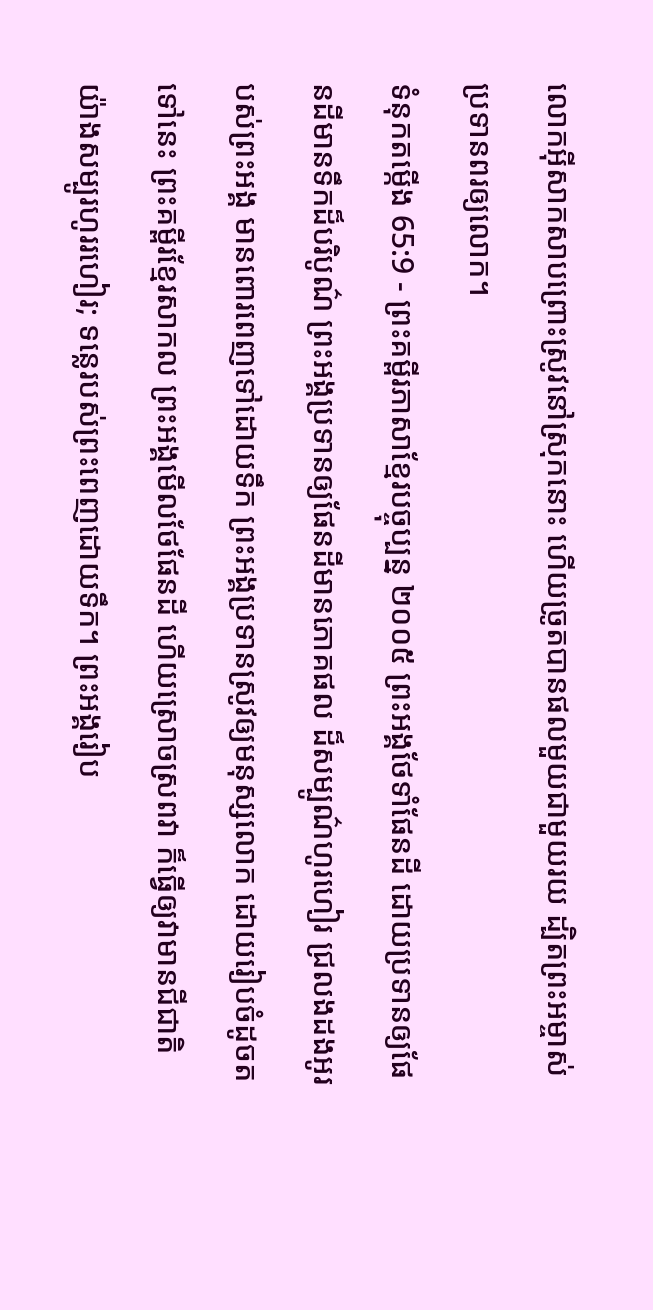លោកអ៊ីសាកសាបព្រោះស្រូវនៅស្រុកនោះ ហើយច្រូតបានផលមួយជាមួយរយ ដ្បិតព្រះអម្ចាស់ប្រទានពរឲ្យលោក។
ទំនុកតម្កើង 65:9 - ព្រះគម្ពីរភាសាខ្មែរបច្ចុប្បន្ន ២០០៥ ព្រះអង្គថែទាំផែនដី ដោយប្រទានឲ្យផែនដីមានទឹកដ៏បរិបូណ៌ ព្រះអង្គប្រទានឲ្យផែនដីមានភោគផល ដ៏សម្បូណ៌ហូរហៀរ ជ្រលងដងអូរបស់ព្រះអង្គ មានពោរពេញទៅដោយទឹក ព្រះអង្គប្រទានស្រូវឲ្យមនុស្សលោក ដោយរៀបចំដូចតទៅនេះ ព្រះគម្ពីរខ្មែរសាកល ព្រះអង្គមើលថែផែនដី ហើយស្រោចស្រពវា ក៏ធ្វើឲ្យវាមានជីជាតិយ៉ាងសម្បូរហូររហៀរ; ទន្លេរបស់ព្រះពេញដោយទឹក។ ព្រះអង្គរៀប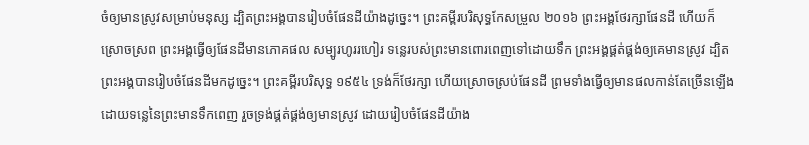ចំឲ្យមានស្រូវសម្រាប់មនុស្ស ដ្បិតព្រះអង្គបានរៀបចំផែនដីយ៉ាងដូច្នេះ។ ព្រះគម្ពីរបរិសុទ្ធកែសម្រួល ២០១៦ ព្រះអង្គថែរក្សាផែនដី ហើយក៏ស្រោចស្រព ព្រះអង្គធ្វើឲ្យផែនដីមានភោគផល សម្បូរហូររហៀរ ទន្លេរបស់ព្រះមានពោរពេញទៅដោយទឹក ព្រះអង្គផ្គត់ផ្គង់ឲ្យគេមានស្រូវ ដ្បិតព្រះអង្គបានរៀបចំផែនដីមកដូច្នេះ។ ព្រះគម្ពីរបរិសុទ្ធ ១៩៥៤ ទ្រង់ក៏ថែរក្សា ហើយស្រោចស្រប់ផែនដី ព្រមទាំងធ្វើឲ្យមានផលកាន់តែច្រើនឡើង ដោយទន្លេនៃព្រះមានទឹកពេញ រួចទ្រង់ផ្គត់ផ្គង់ឲ្យមានស្រូវ ដោយរៀបចំផែនដីយ៉ាង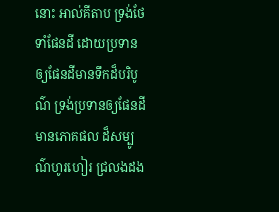នោះ អាល់គីតាប ទ្រង់ថែទាំផែនដី ដោយប្រទានឲ្យផែនដីមានទឹកដ៏បរិបូណ៌ ទ្រង់ប្រទានឲ្យផែនដីមានភោគផល ដ៏សម្បូណ៌ហូរហៀរ ជ្រលងដង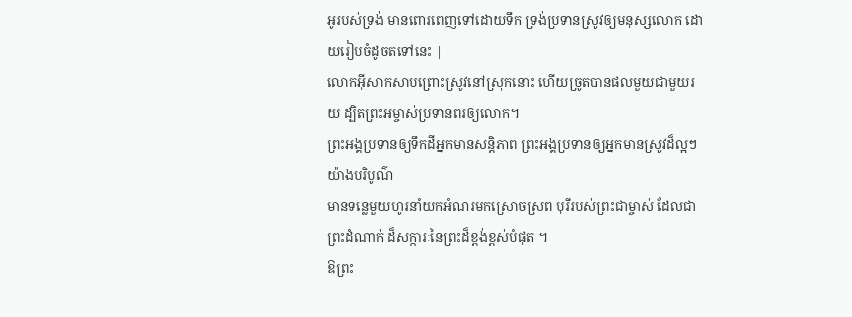អូរបស់ទ្រង់ មានពោរពេញទៅដោយទឹក ទ្រង់ប្រទានស្រូវឲ្យមនុស្សលោក ដោយរៀបចំដូចតទៅនេះ |
លោកអ៊ីសាកសាបព្រោះស្រូវនៅស្រុកនោះ ហើយច្រូតបានផលមួយជាមួយរយ ដ្បិតព្រះអម្ចាស់ប្រទានពរឲ្យលោក។
ព្រះអង្គប្រទានឲ្យទឹកដីអ្នកមានសន្តិភាព ព្រះអង្គប្រទានឲ្យអ្នកមានស្រូវដ៏ល្អៗ យ៉ាងបរិបូណ៌
មានទន្លេមួយហូរនាំយកអំណរមកស្រោចស្រព បុរីរបស់ព្រះជាម្ចាស់ ដែលជាព្រះដំណាក់ ដ៏សក្ការៈនៃព្រះដ៏ខ្ពង់ខ្ពស់បំផុត ។
ឱព្រះ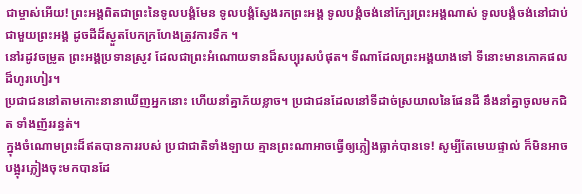ជាម្ចាស់អើយ! ព្រះអង្គពិតជាព្រះនៃទូលបង្គំមែន ទូលបង្គំស្វែងរកព្រះអង្គ ទូលបង្គំចង់នៅក្បែរព្រះអង្គណាស់ ទូលបង្គំចង់នៅជាប់ជាមួយព្រះអង្គ ដូចដីដ៏ស្ងួតបែកក្រហែងត្រូវការទឹក ។
នៅរដូវចម្រូត ព្រះអង្គប្រទានស្រូវ ដែលជាព្រះអំណោយទានដ៏សប្បុរសបំផុត។ ទីណាដែលព្រះអង្គយាងទៅ ទីនោះមានភោគផលដ៏ហូរហៀរ។
ប្រជាជននៅតាមកោះនានាឃើញអ្នកនោះ ហើយនាំគ្នាភ័យខ្លាច។ ប្រជាជនដែលនៅទីដាច់ស្រយាលនៃផែនដី នឹងនាំគ្នាចូលមកជិត ទាំងញ័ររន្ធត់។
ក្នុងចំណោមព្រះដ៏ឥតបានការរបស់ ប្រជាជាតិទាំងឡាយ គ្មានព្រះណាអាចធ្វើឲ្យភ្លៀងធ្លាក់បានទេ! សូម្បីតែមេឃផ្ទាល់ ក៏មិនអាចបង្អុរភ្លៀងចុះមកបានដែ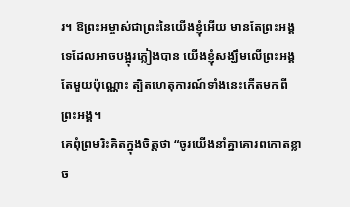រ។ ឱព្រះអម្ចាស់ជាព្រះនៃយើងខ្ញុំអើយ មានតែព្រះអង្គទេដែលអាចបង្អុរភ្លៀងបាន យើងខ្ញុំសង្ឃឹមលើព្រះអង្គតែមួយប៉ុណ្ណោះ ត្បិតហេតុការណ៍ទាំងនេះកើតមកពីព្រះអង្គ។
គេពុំព្រមរិះគិតក្នុងចិត្តថា “ចូរយើងនាំគ្នាគោរពកោតខ្លាច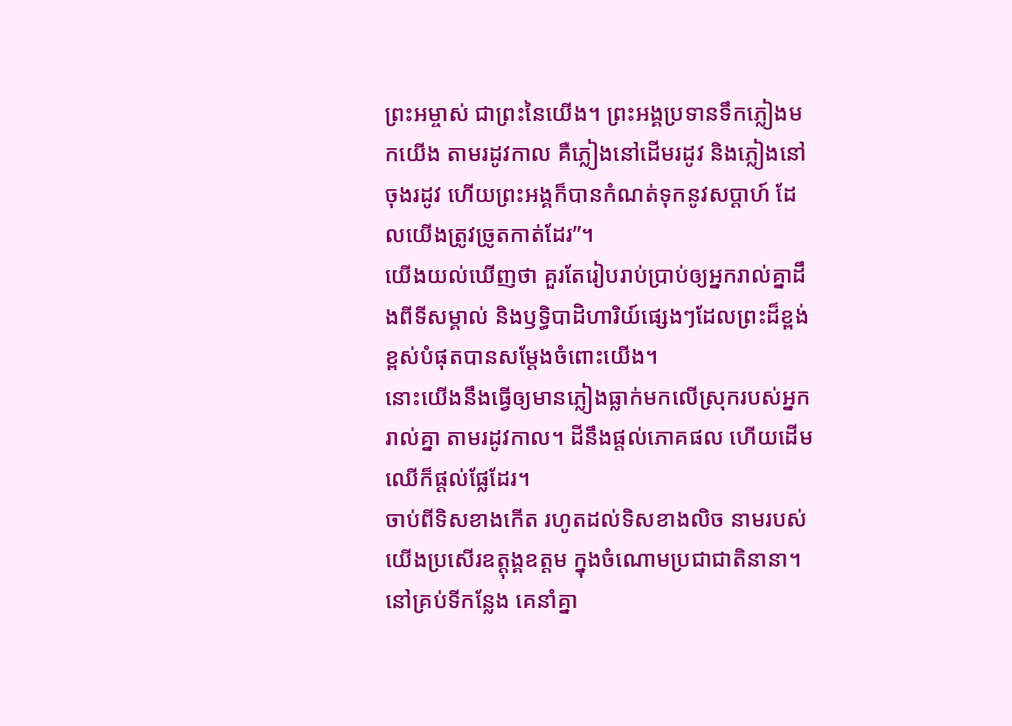ព្រះអម្ចាស់ ជាព្រះនៃយើង។ ព្រះអង្គប្រទានទឹកភ្លៀងមកយើង តាមរដូវកាល គឺភ្លៀងនៅដើមរដូវ និងភ្លៀងនៅចុងរដូវ ហើយព្រះអង្គក៏បានកំណត់ទុកនូវសប្ដាហ៍ ដែលយើងត្រូវច្រូតកាត់ដែរ”។
យើងយល់ឃើញថា គួរតែរៀបរាប់ប្រាប់ឲ្យអ្នករាល់គ្នាដឹងពីទីសម្គាល់ និងឫទ្ធិបាដិហារិយ៍ផ្សេងៗដែលព្រះដ៏ខ្ពង់ខ្ពស់បំផុតបានសម្តែងចំពោះយើង។
នោះយើងនឹងធ្វើឲ្យមានភ្លៀងធ្លាក់មកលើស្រុករបស់អ្នករាល់គ្នា តាមរដូវកាល។ ដីនឹងផ្ដល់ភោគផល ហើយដើមឈើក៏ផ្ដល់ផ្លែដែរ។
ចាប់ពីទិសខាងកើត រហូតដល់ទិសខាងលិច នាមរបស់យើងប្រសើរឧត្ដុង្គឧត្ដម ក្នុងចំណោមប្រជាជាតិនានា។ នៅគ្រប់ទីកន្លែង គេនាំគ្នា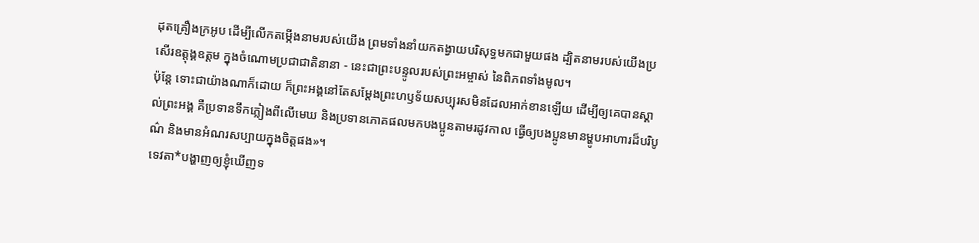ដុតគ្រឿងក្រអូប ដើម្បីលើកតម្កើងនាមរបស់យើង ព្រមទាំងនាំយកតង្វាយបរិសុទ្ធមកជាមួយផង ដ្បិតនាមរបស់យើងប្រសើរឧត្ដុង្គឧត្ដម ក្នុងចំណោមប្រជាជាតិនានា - នេះជាព្រះបន្ទូលរបស់ព្រះអម្ចាស់ នៃពិភពទាំងមូល។
ប៉ុន្តែ ទោះជាយ៉ាងណាក៏ដោយ ក៏ព្រះអង្គនៅតែសម្តែងព្រះហឫទ័យសប្បុរសមិនដែលអាក់ខានឡើយ ដើម្បីឲ្យគេបានស្គាល់ព្រះអង្គ គឺប្រទានទឹកភ្លៀងពីលើមេឃ និងប្រទានភោគផលមកបងប្អូនតាមរដូវកាល ធ្វើឲ្យបងប្អូនមានម្ហូបអាហារដ៏បរិបូណ៌ និងមានអំណរសប្បាយក្នុងចិត្តផង»។
ទេវតា*បង្ហាញឲ្យខ្ញុំឃើញទ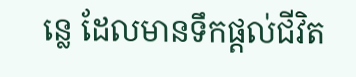ន្លេ ដែលមានទឹកផ្ដល់ជីវិត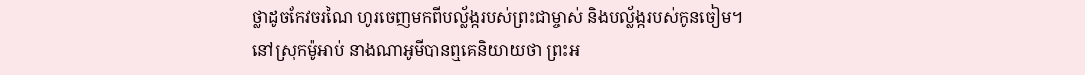ថ្លាដូចកែវចរណៃ ហូរចេញមកពីបល្ល័ង្ករបស់ព្រះជាម្ចាស់ និងបល្ល័ង្ករបស់កូនចៀម។
នៅស្រុកម៉ូអាប់ នាងណាអូមីបានឮគេនិយាយថា ព្រះអ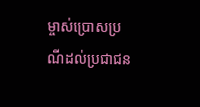ម្ចាស់ប្រោសប្រណីដល់ប្រជាជន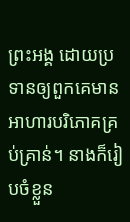ព្រះអង្គ ដោយប្រទានឲ្យពួកគេមានអាហារបរិភោគគ្រប់គ្រាន់។ នាងក៏រៀបចំខ្លួន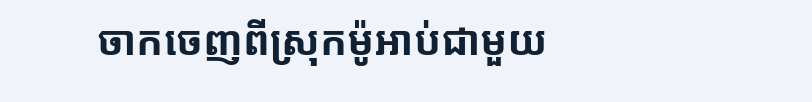ចាកចេញពីស្រុកម៉ូអាប់ជាមួយ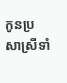កូនប្រសាស្រីទាំ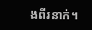ងពីរនាក់។